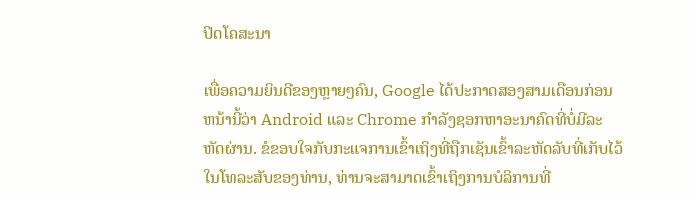ປິດໂຄສະນາ

ເພື່ອຄວາມຍິນດີຂອງຫຼາຍໆຄົນ, Google ໄດ້ປະກາດສອງສາມເດືອນກ່ອນຫນ້ານີ້ວ່າ Android ແລະ Chrome ກໍາລັງຊອກຫາອະນາຄົດທີ່ບໍ່ມີລະຫັດຜ່ານ. ຂໍຂອບໃຈກັບກະແຈການເຂົ້າເຖິງທີ່ຖືກເຊັນເຂົ້າລະຫັດລັບທີ່ເກັບໄວ້ໃນໂທລະສັບຂອງທ່ານ, ທ່ານຈະສາມາດເຂົ້າເຖິງການບໍລິການທີ່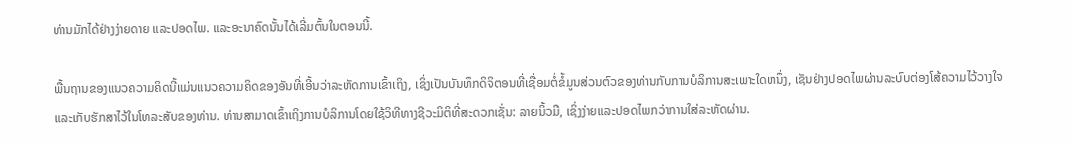ທ່ານມັກໄດ້ຢ່າງງ່າຍດາຍ ແລະປອດໄພ. ແລະອະນາຄົດນັ້ນໄດ້ເລີ່ມຕົ້ນໃນຕອນນີ້.

ພື້ນຖານຂອງແນວຄວາມຄິດນີ້ແມ່ນແນວຄວາມຄິດຂອງອັນທີ່ເອີ້ນວ່າລະຫັດການເຂົ້າເຖິງ, ເຊິ່ງເປັນບັນທຶກດິຈິຕອນທີ່ເຊື່ອມຕໍ່ຂໍ້ມູນສ່ວນຕົວຂອງທ່ານກັບການບໍລິການສະເພາະໃດຫນຶ່ງ, ເຊັນຢ່າງປອດໄພຜ່ານລະບົບຕ່ອງໂສ້ຄວາມໄວ້ວາງໃຈແລະເກັບຮັກສາໄວ້ໃນໂທລະສັບຂອງທ່ານ. ທ່ານສາມາດເຂົ້າເຖິງການບໍລິການໂດຍໃຊ້ວິທີທາງຊີວະມິຕິທີ່ສະດວກເຊັ່ນ: ລາຍນິ້ວມື, ເຊິ່ງງ່າຍແລະປອດໄພກວ່າການໃສ່ລະຫັດຜ່ານ.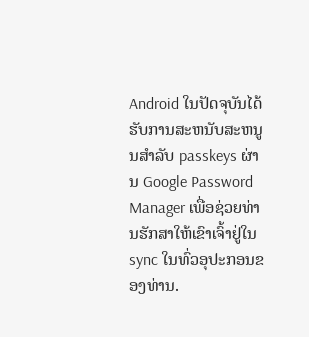Android ໃນປັດຈຸບັນໄດ້ຮັບການສະຫນັບສະຫນູນສໍາລັບ passkeys ຜ່ານ Google Password Manager ເພື່ອຊ່ວຍທ່ານຮັກສາໃຫ້ເຂົາເຈົ້າຢູ່ໃນ sync ໃນທົ່ວອຸປະກອນຂອງທ່ານ.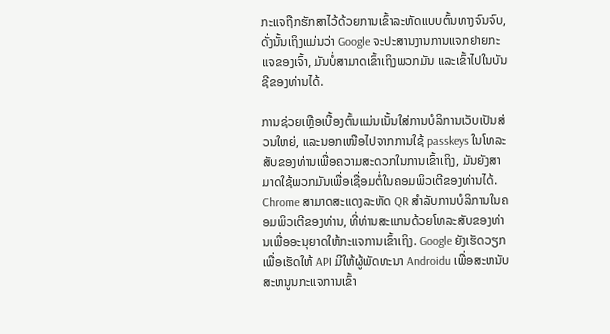ກະແຈຖືກຮັກສາໄວ້ດ້ວຍການເຂົ້າລະຫັດແບບຕົ້ນທາງຈົນຈົບ, ດັ່ງນັ້ນເຖິງແມ່ນວ່າ Google ຈະປະສານງານການແຈກຢາຍກະແຈຂອງເຈົ້າ, ມັນບໍ່ສາມາດເຂົ້າເຖິງພວກມັນ ແລະເຂົ້າໄປໃນບັນຊີຂອງທ່ານໄດ້.

ການຊ່ວຍເຫຼືອເບື້ອງຕົ້ນແມ່ນເນັ້ນໃສ່ການບໍລິການເວັບເປັນສ່ວນໃຫຍ່, ແລະນອກເໜືອໄປຈາກການໃຊ້ passkeys ໃນໂທລະສັບຂອງທ່ານເພື່ອຄວາມສະດວກໃນການເຂົ້າເຖິງ, ມັນຍັງສາມາດໃຊ້ພວກມັນເພື່ອເຊື່ອມຕໍ່ໃນຄອມພິວເຕີຂອງທ່ານໄດ້. Chrome ສາມາດສະແດງລະຫັດ QR ສໍາລັບການບໍລິການໃນຄອມພິວເຕີຂອງທ່ານ, ທີ່ທ່ານສະແກນດ້ວຍໂທລະສັບຂອງທ່ານເພື່ອອະນຸຍາດໃຫ້ກະແຈການເຂົ້າເຖິງ. Google ຍັງເຮັດວຽກເພື່ອເຮັດໃຫ້ API ມີໃຫ້ຜູ້ພັດທະນາ Androidu ເພື່ອສະຫນັບສະຫນູນກະແຈການເຂົ້າ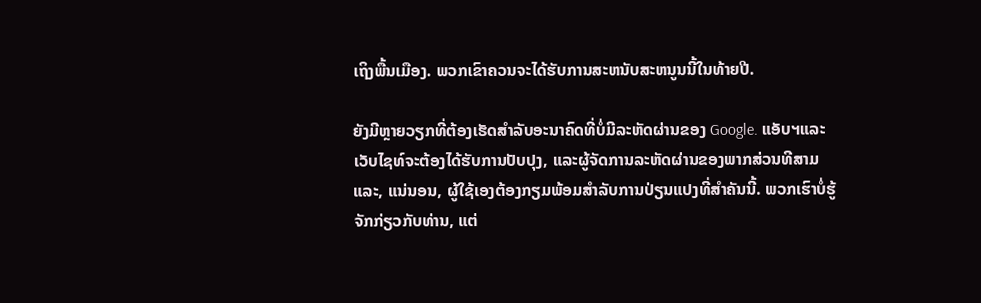ເຖິງພື້ນເມືອງ. ພວກເຂົາຄວນຈະໄດ້ຮັບການສະຫນັບສະຫນູນນີ້ໃນທ້າຍປີ.

ຍັງມີຫຼາຍວຽກທີ່ຕ້ອງເຮັດສໍາລັບອະນາຄົດທີ່ບໍ່ມີລະຫັດຜ່ານຂອງ Google. ແອັບຯແລະເວັບໄຊທ໌ຈະຕ້ອງໄດ້ຮັບການປັບປຸງ, ແລະຜູ້ຈັດການລະຫັດຜ່ານຂອງພາກສ່ວນທີສາມແລະ, ແນ່ນອນ, ຜູ້ໃຊ້ເອງຕ້ອງກຽມພ້ອມສໍາລັບການປ່ຽນແປງທີ່ສໍາຄັນນີ້. ພວກເຮົາບໍ່ຮູ້ຈັກກ່ຽວກັບທ່ານ, ແຕ່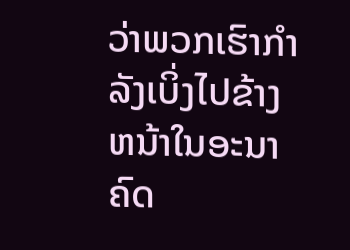ວ່າພວກເຮົາກໍາລັງເບິ່ງໄປຂ້າງຫນ້າໃນອະນາຄົດ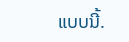ແບບນີ້.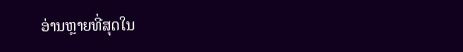ອ່ານຫຼາຍທີ່ສຸດໃນ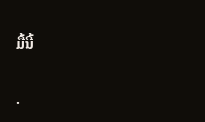ມື້ນີ້

.